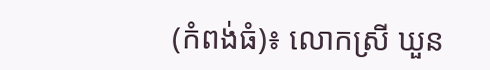(កំពង់ធំ)៖ លោកស្រី ឃួន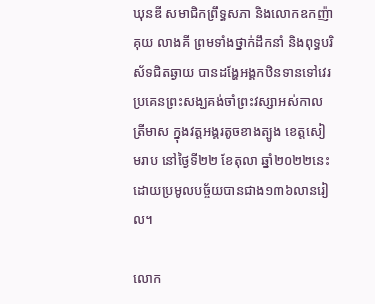ឃុនឌី សមាជិកព្រឹទ្ធសភា និងលោកឧកញ៉ា គុយ លាងគី ព្រមទាំងថ្នាក់ដឹកនាំ និងពុទ្ធបរិស័ទជិតឆ្ងាយ បានដង្ហែអង្គកឋិនទានទៅវេរប្រគេនព្រះសង្ឃគង់ចាំព្រះវស្សាអស់កាលត្រីមាស ក្នុងវត្តអង្គរតូចខាងត្បូង ខេត្តសៀមរាប នៅថ្ងៃទី២២ ខែតុលា ឆ្នាំ២០២២នេះ ដោយប្រមូលបច្ច័យបានជាង១៣៦លានរៀល។

លោក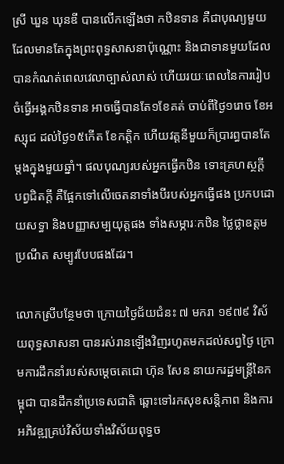ស្រី ឃួន ឃុនឌី បានលើកឡើងថា កឋិនទាន គឺជាបុណ្យមួយដែលមានតែក្នុងព្រះពុទ្ធសាសនាប៉ុណ្ណោះ និងជាទានមួយដែលបានកំណត់ពេលវេលាច្បាស់លាស់ ហើយរយៈពេលនៃការរៀបចំធ្វើអង្គកឋិនទាន អាចធ្វើបានតែ១ខែគត់ ចាប់ពីថ្ងៃ១រោច ខែអស្សុជ ដល់ថ្ងៃ១៥កើត ខែកត្តិក ហើយវត្តនីមួយក៏ប្រារព្ធបានតែម្តងក្នុងមួយឆ្នាំ។ ផលបុណ្យរបស់អ្នកធ្វើកឋិន ទោះគ្រហស្ថក្ដី បព្វជិតក្ដី គឺផ្អែកទៅលើចេតនាទាំងបីរបស់អ្នកធ្វើផង ប្រកបដោយសទ្ធា និងបញ្ញាសម្បយុត្តផង ទាំងសម្ភារៈកឋិន ថ្លៃថ្លាឧត្តមប្រណីត សម្បូរបែបផងដែរ។

លោកស្រីបន្ថែមថា ក្រោយថ្ងៃជ័យជំនះ ៧ មករា ១៩៧៩ វិស័យពុទ្ធសាសនា បានរស់រានឡើងវិញរហូតមកដល់សព្វថ្ងៃ ក្រោមការដឹកនាំរបស់សម្តេចតេជោ ហ៊ុន សែន នាយករដ្ឋមន្រ្តីនៃកម្ពុជា បានដឹកនាំប្រទេសជាតិ ឆ្ពោះទៅរកសុខសន្តិភាព និងការអភិវឌ្ឍគ្រប់វិស័យទាំងវិស័យពុទ្ធច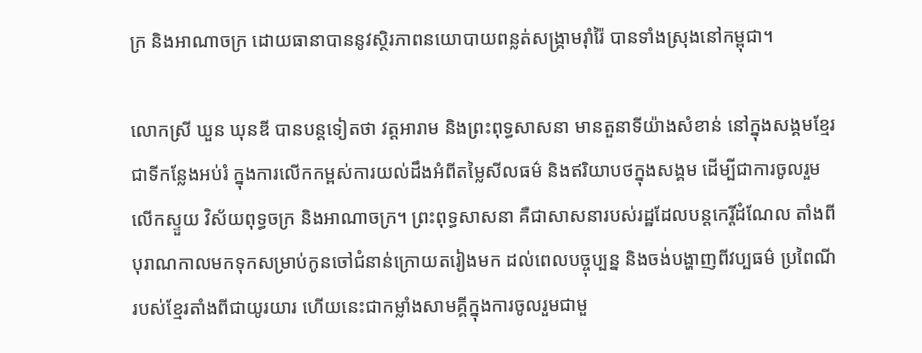ក្រ និងអាណាចក្រ ដោយធានាបាននូវស្ថិរភាពនយោបាយពន្លត់សង្រ្គាមរ៉ាំរ៉ៃ បានទាំងស្រុងនៅកម្ពុជា។

លោកស្រី ឃួន ឃុនឌី បានបន្តទៀតថា វត្តអារាម និងព្រះពុទ្ធសាសនា មានតួនាទីយ៉ាងសំខាន់ នៅក្នុងសង្គមខ្មែរជាទីកន្លែងអប់រំ ក្នុងការលើកកម្ពស់ការយល់ដឹងអំពីតម្លៃសីលធម៌ និងឥរិយាបថក្នុងសង្គម ដើម្បីជាការចូលរួមលើកស្ទួយ វិស័យពុទ្ធចក្រ និងអាណាចក្រ។ ព្រះពុទ្ធសាសនា គឺជាសាសនារបស់រដ្ឋដែលបន្តកេរ្តិ៍ដំណែល តាំងពីបុរាណកាលមកទុកសម្រាប់កូនចៅជំនាន់ក្រោយតរៀងមក ដល់ពេលបច្ចុប្បន្ន និងចង់បង្ហាញពីវប្បធម៌ ប្រពៃណីរបស់ខ្មែរតាំងពីជាយូរយារ ហើយនេះជាកម្លាំងសាមគ្គីក្នុងការចូលរួមជាមួ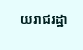យរាជរដ្ឋា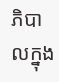ភិបាលក្នុង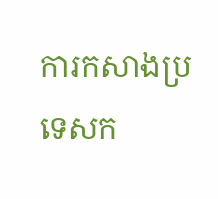ការកសាងប្រទេសក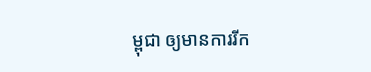ម្ពុជា ឲ្យមានការរីក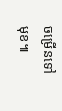ចម្រើនទៅមុខ៕